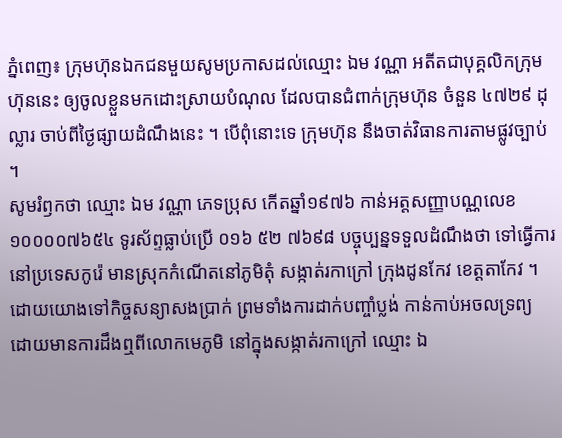ភ្នំពេញ៖ ក្រុមហ៊ុនឯកជនមួយសូមប្រកាសដល់ឈ្មោះ ឯម វណ្ណា អតីតជាបុគ្គលិកក្រុមហ៊ុននេះ ឲ្យចូលខ្លួនមកដោះស្រាយបំណុល ដែលបានជំពាក់ក្រុមហ៊ុន ចំនួន ៤៧២៩ ដុល្លារ ចាប់ពីថ្ងៃផ្សាយដំណឹងនេះ ។ បើពុំនោះទេ ក្រុមហ៊ុន នឹងចាត់វិធានការតាមផ្លូវច្បាប់ ។
សូមរំឭកថា ឈ្មោះ ឯម វណ្ណា ភេទប្រុស កើតឆ្នាំ១៩៧៦ កាន់អត្តសញ្ញាបណ្ណលេខ ១០០០០៧៦៥៤ ទូរស័ព្ទធ្លាប់ប្រើ ០១៦ ៥២ ៧៦៩៨ បច្ចុប្បន្នទទួលដំណឹងថា ទៅធ្វើការនៅប្រទេសកូរ៉េ មានស្រុកកំណើតនៅភូមិតុំ សង្កាត់រកាក្រៅ ក្រុងដូនកែវ ខេត្តតាកែវ ។
ដោយយោងទៅកិច្ចសន្យាសងប្រាក់ ព្រមទាំងការដាក់បញ្ចាំប្លង់ កាន់កាប់អចលទ្រព្យ ដោយមានការដឹងឮពីលោកមេភូមិ នៅក្នុងសង្កាត់រកាក្រៅ ឈ្មោះ ឯ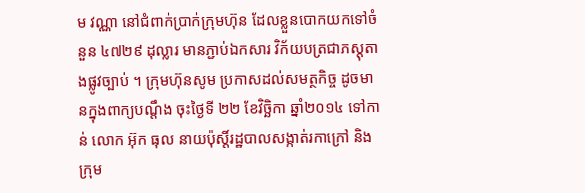ម វណ្ណា នៅជំពាក់ប្រាក់ក្រុមហ៊ុន ដែលខ្លួនបោកយកទៅចំនួន ៤៧២៩ ដុល្លារ មានភ្ជាប់ឯកសារ វិក័យបត្រជាភស្ដុតាងផ្លូវច្បាប់ ។ ក្រុមហ៊ុនសូម ប្រកាសដល់សមត្ថកិច្ច ដូចមានក្នុងពាក្យបណ្ដឹង ចុះថ្ងៃទី ២២ ខែវិច្ឆិកា ឆ្នាំ២០១៤ ទៅកាន់ លោក អ៊ុក ធុល នាយប៉ុស្ដិ៍រដ្ឋបាលសង្កាត់រកាក្រៅ និងក្រុម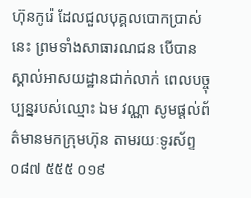ហ៊ុនកូរ៉េ ដែលជួលបុគ្គលបោកប្រាស់នេះ ព្រមទាំងសាធារណជន បើបានស្គាល់អាសយដ្ឋានជាក់លាក់ ពេលបច្ចុប្បន្នរបស់ឈ្មោះ ឯម វណ្ណា សូមផ្ដល់ព័ត៌មានមកក្រុមហ៊ុន តាមរយៈទូរស័ព្ទ ០៨៧ ៥៥៥ ០១៩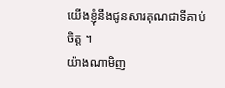យើងខ្ញុំនឹងជូនសារគុណជាទីគាប់ចិត្ត ។
យ៉ាងណាមិញ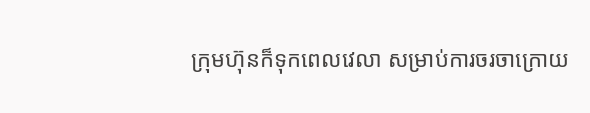ក្រុមហ៊ុនក៏ទុកពេលវេលា សម្រាប់ការចរចាក្រោយ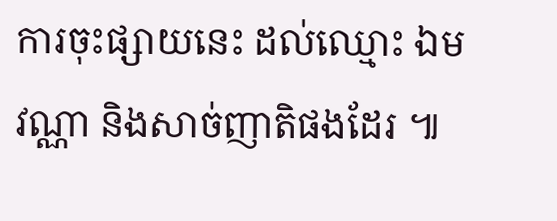ការចុះផ្សាយនេះ ដល់ឈ្មោះ ឯម វណ្ណា និងសាច់ញាតិផងដែរ ៕